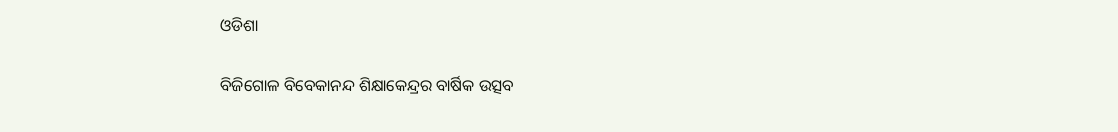ଓଡିଶା

ବିଜିଗୋଳ ବିବେକାନନ୍ଦ ଶିକ୍ଷାକେନ୍ଦ୍ରର ବାର୍ଷିକ ଉତ୍ସବ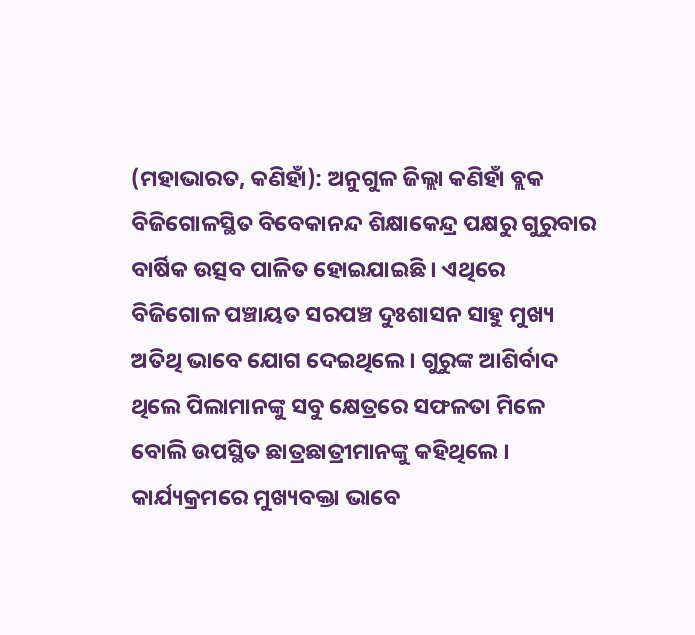(ମହାଭାରତ, କଣିହାଁ): ଅନୁଗୁଳ ଜିଲ୍ଲା କଣିହାଁ ବ୍ଲକ ବିଜିଗୋଳସ୍ଥିତ ବିବେକାନନ୍ଦ ଶିକ୍ଷାକେନ୍ଦ୍ର ପକ୍ଷରୁ ଗୁରୁବାର ବାର୍ଷିକ ଉତ୍ସବ ପାଳିତ ହୋଇଯାଇଛି । ଏଥିରେ ବିଜିଗୋଳ ପଞ୍ଚାୟତ ସରପଞ୍ଚ ଦୁଃଶାସନ ସାହୁ ମୁଖ୍ୟ ଅତିଥି ଭାବେ ଯୋଗ ଦେଇଥିଲେ । ଗୁରୁଙ୍କ ଆଶିର୍ବାଦ ଥିଲେ ପିଲାମାନଙ୍କୁ ସବୁ କ୍ଷେତ୍ରରେ ସଫଳତା ମିଳେ ବୋଲି ଉପସ୍ଥିତ ଛାତ୍ରଛାତ୍ରୀମାନଙ୍କୁ କହିଥିଲେ । କାର୍ଯ୍ୟକ୍ରମରେ ମୁଖ୍ୟବକ୍ତା ଭାବେ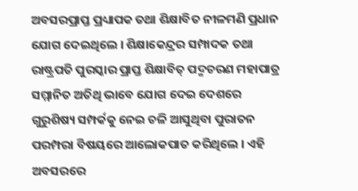ଅବସରପ୍ରାପ୍ତ ପ୍ରଧ୍ୟାପକ ତଥା ଶିକ୍ଷାବିତ ନୀଳମଣି ପ୍ରଧାନ ଯୋଗ ଦେଇଥିଲେ । ଶିକ୍ଷାକେନ୍ଦ୍ରର ସମ୍ପାଦକ ତଥା ରାଷ୍ଟ୍ରପତି ପୁରସ୍କାର ପ୍ରାପ୍ତ ଶିକ୍ଷାବିତ୍ ପଦ୍ମଚରଣ ମହାପାତ୍ର ସମ୍ମାନିତ ଅତିଥି ଭାବେ ଯୋଗ ଦେଇ ଦେଶରେ ଗୁରୁଶିଷ୍ୟ ସମ୍ପର୍କକୁ ନେଇ ଚଳି ଆସୁଥିବା ପୁରାତନ ପରମ୍ପରା ବିଷୟରେ ଆଲୋକପାତ କରିଥିଲେ । ଏହି ଅବସରରେ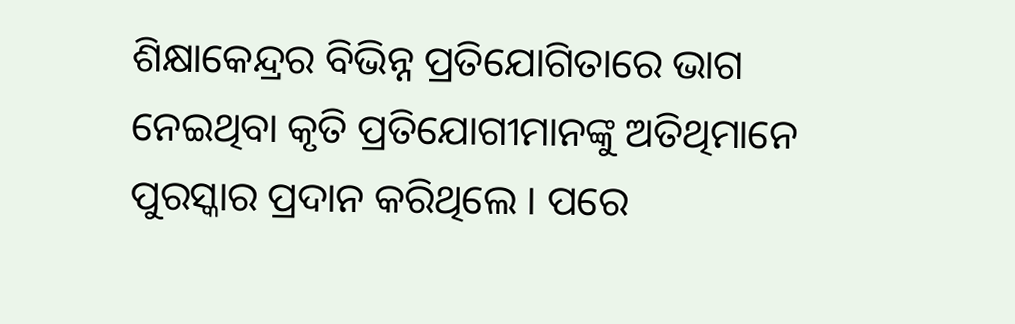ଶିକ୍ଷାକେନ୍ଦ୍ରର ବିଭିନ୍ନ ପ୍ରତିଯୋଗିତାରେ ଭାଗ ନେଇଥିବା କୃତି ପ୍ରତିଯୋଗୀମାନଙ୍କୁ ଅତିଥିମାନେ ପୁରସ୍କାର ପ୍ରଦାନ କରିଥିଲେ । ପରେ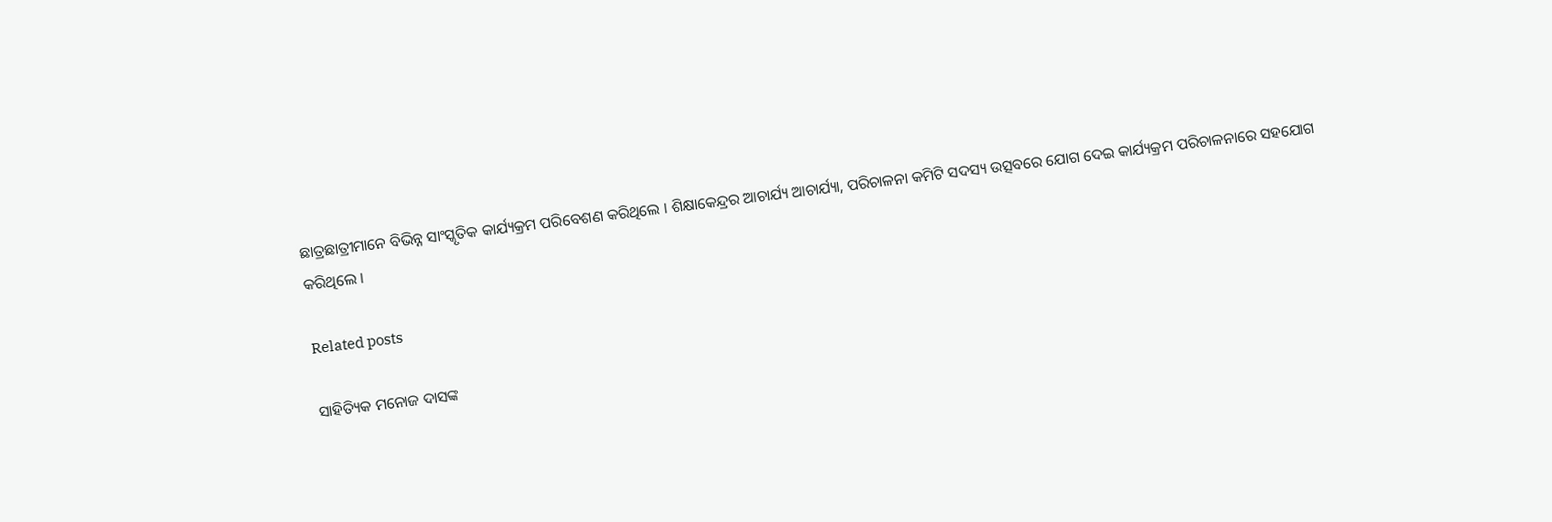ଛାତ୍ରଛାତ୍ରୀମାନେ ବିଭିନ୍ନ ସାଂସ୍କୃତିକ କାର୍ଯ୍ୟକ୍ରମ ପରିବେଶଣ କରିଥିଲେ । ଶିକ୍ଷାକେନ୍ଦ୍ରର ଆଚାର୍ଯ୍ୟ ଆଚାର୍ଯ୍ୟା, ପରିଚାଳନା କମିଟି ସଦସ୍ୟ ଉତ୍ସବରେ ଯୋଗ ଦେଇ କାର୍ଯ୍ୟକ୍ରମ ପରିଚାଳନାରେ ସହଯୋଗ କରିଥିଲେ ।

Related posts

ସାହିତ୍ୟିକ ମନୋଜ ଦାସଙ୍କ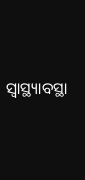ସ୍ୱାସ୍ଥ୍ୟାବସ୍ଥା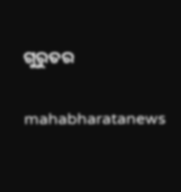ଗୁରୁତର

mahabharatanews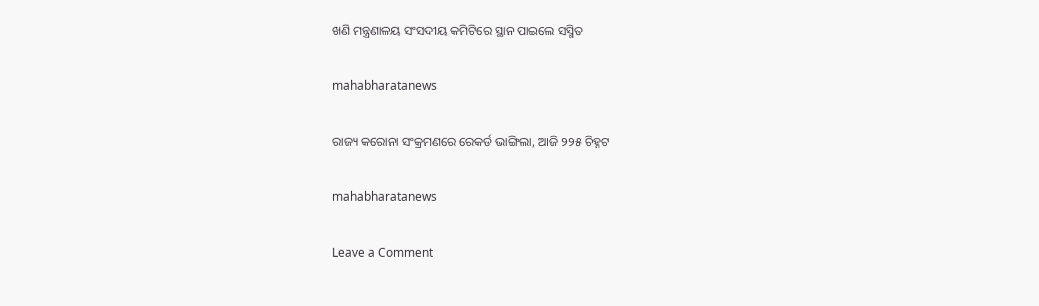ଖଣି ମନ୍ତ୍ରଣାଳୟ ସଂସଦୀୟ କମିଟିରେ ସ୍ଥାନ ପାଇଲେ ସସ୍ମିତ

mahabharatanews

ରାଜ୍ୟ କରୋନା ସଂକ୍ରମଣରେ ରେକର୍ଡ ଭାଙ୍ଗିଲା, ଆଜି ୨୨୫ ଚିହ୍ନଟ

mahabharatanews

Leave a Comment